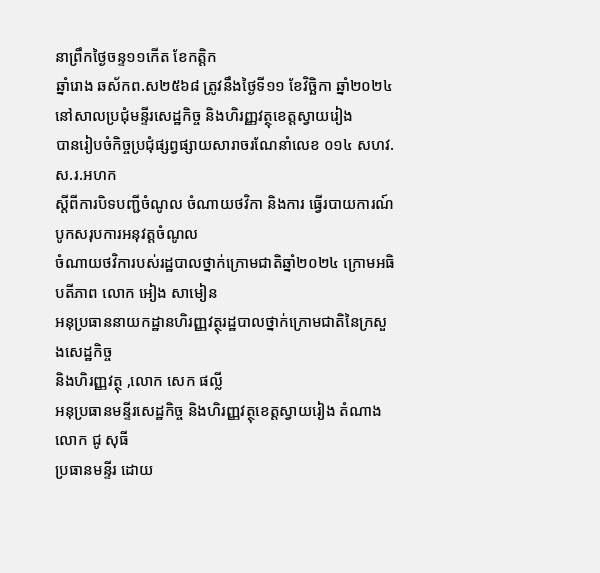នាព្រឹកថ្ងៃចន្ទ១១កើត ខែកត្តិក
ឆ្នាំរោង ឆស័កព.ស២៥៦៨ ត្រូវនឹងថ្ងៃទី១១ ខែវិច្ឆិកា ឆ្នាំ២០២៤
នៅសាលប្រជុំមន្ទីរសេដ្ឋកិច្ច និងហិរញ្ញវត្ថុខេត្តស្វាយរៀង
បានរៀបចំកិច្ចប្រជុំផ្សព្វផ្សាយសារាចរណែនាំលេខ ០១៤ សហវ.ស.រ.អហក
ស្តីពីការបិទបញ្ជីចំណូល ចំណាយថវិកា និងការ ធ្វើរបាយការណ៍បូកសរុបការអនុវត្តចំណូល
ចំណាយថវិការបស់រដ្ឋបាលថ្នាក់ក្រោមជាតិឆ្នាំ២០២៤ ក្រោមអធិបតីភាព លោក អៀង សាមៀន
អនុប្រធាននាយកដ្ឋានហិរញ្ញវត្ថុរដ្ឋបាលថ្នាក់ក្រោមជាតិនៃក្រសួងសេដ្ឋកិច្ច
និងហិរញ្ញវត្ថុ ,លោក សេក ផល្លី
អនុប្រធានមន្ទីរសេដ្ឋកិច្ច និងហិរញ្ញវត្ថុខេត្តស្វាយរៀង តំណាងលោក ជូ សុធី
ប្រធានមន្ទីរ ដោយ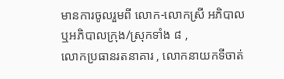មានការចូលរួមពី លោក-លោកស្រី អភិបាល ឬអភិបាលក្រុង/ស្រុកទាំង ៨ ,
លោកប្រធានរតនាគារ , លោកនាយកទីចាត់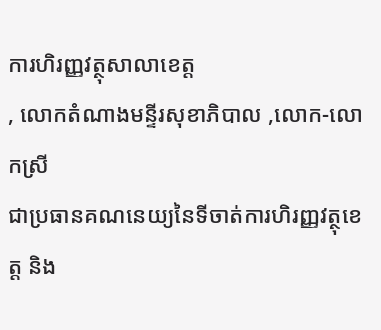ការហិរញ្ញវត្ថុសាលាខេត្ត
, លោកតំណាងមន្ទីរសុខាភិបាល ,លោក-លោកស្រី
ជាប្រធានគណនេយ្យនៃទីចាត់ការហិរញ្ញវត្ថុខេត្ត និង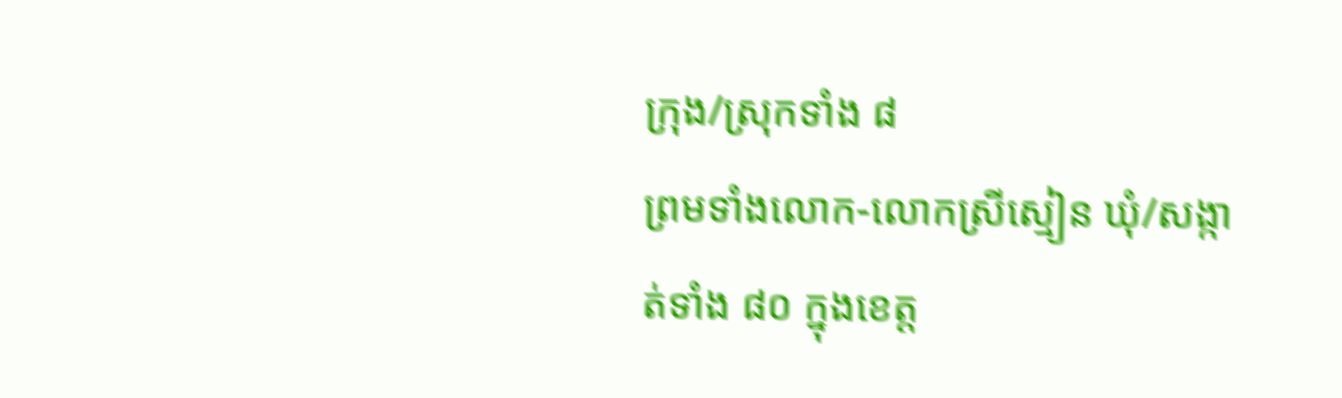ក្រុង/ស្រុកទាំង ៨
ព្រមទាំងលោក-លោកស្រីស្មៀន ឃុំ/សង្កាត់ទាំង ៨០ ក្នុងខេត្ត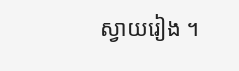ស្វាយរៀង ។